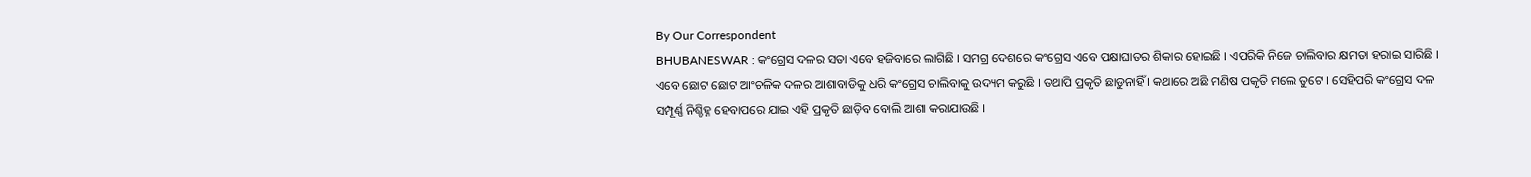By Our Correspondent
BHUBANESWAR : କଂଗ୍ରେସ ଦଳର ସତା ଏବେ ହଜିବାରେ ଲାଗିଛି । ସମଗ୍ର ଦେଶରେ କଂଗ୍ରେସ ଏବେ ପକ୍ଷାଘାତର ଶିକାର ହୋଇଛି । ଏପରିକି ନିଜେ ଚାଲିବାର କ୍ଷମତା ହରାଇ ସାରିଛି । ଏବେ ଛୋଟ ଛୋଟ ଆଂଚଳିକ ଦଳର ଆଶାବାଡିକୁ ଧରି କଂଗ୍ରେସ ଚାଲିବାକୁ ଉଦ୍ୟମ କରୁଛି । ତଥାପି ପ୍ରକୃତି ଛାଡୁନାହିଁ । କଥାରେ ଅଛି ମଣିଷ ପକୃତି ମଲେ ତୁଟେ । ସେହିପରି କଂଗ୍ରେସ ଦଳ ସମ୍ପୂର୍ଣ୍ଣ ନିଶ୍ଚିହ୍ନ ହେବାପରେ ଯାଇ ଏହି ପ୍ରକୃତି ଛାଡ଼ିବ ବୋଲି ଆଶା କରାଯାଉଛି ।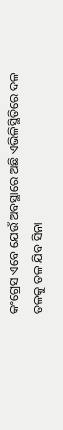କଂଗ୍ରେସ ଏବେ ଯେଉଁ ଅବସ୍ଥାରେ ଅଛି ଏଭିଳିସ୍ଥିତିରେ ଦଳ ତଳକୁ ତଳ ଯିବ ସିନା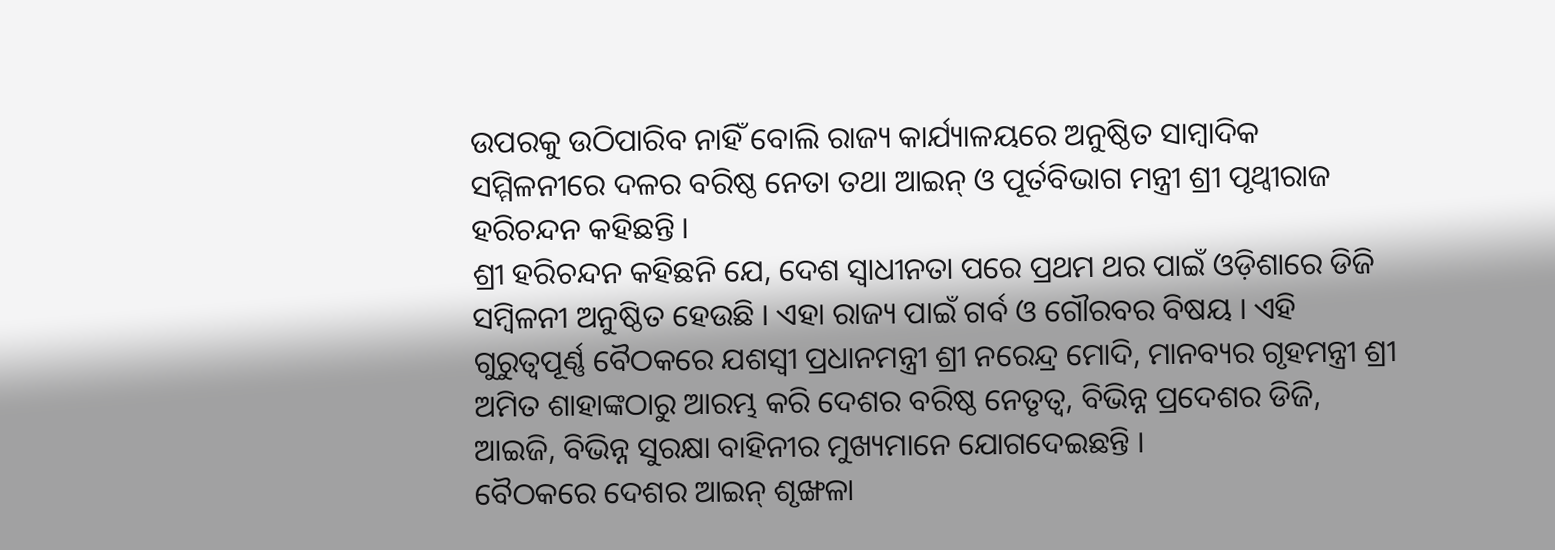ଉପରକୁ ଉଠିପାରିବ ନାହିଁ ବୋଲି ରାଜ୍ୟ କାର୍ଯ୍ୟାଳୟରେ ଅନୁଷ୍ଠିତ ସାମ୍ବାଦିକ ସମ୍ମିଳନୀରେ ଦଳର ବରିଷ୍ଠ ନେତା ତଥା ଆଇନ୍ ଓ ପୂର୍ତବିଭାଗ ମନ୍ତ୍ରୀ ଶ୍ରୀ ପୃଥ୍ୱୀରାଜ ହରିଚନ୍ଦନ କହିଛନ୍ତି ।
ଶ୍ରୀ ହରିଚନ୍ଦନ କହିଛନି ଯେ, ଦେଶ ସ୍ୱାଧୀନତା ପରେ ପ୍ରଥମ ଥର ପାଇଁ ଓଡ଼ିଶାରେ ଡିଜି ସମ୍ବିଳନୀ ଅନୁଷ୍ଠିତ ହେଉଛି । ଏହା ରାଜ୍ୟ ପାଇଁ ଗର୍ବ ଓ ଗୌରବର ବିଷୟ । ଏହି ଗୁରୁତ୍ୱପୂର୍ଣ୍ଣ ବୈଠକରେ ଯଶସ୍ୱୀ ପ୍ରଧାନମନ୍ତ୍ରୀ ଶ୍ରୀ ନରେନ୍ଦ୍ର ମୋଦି, ମାନବ୍ୟର ଗୃହମନ୍ତ୍ରୀ ଶ୍ରୀ ଅମିତ ଶାହାଙ୍କଠାରୁ ଆରମ୍ଭ କରି ଦେଶର ବରିଷ୍ଠ ନେତୃତ୍ୱ, ବିଭିନ୍ନ ପ୍ରଦେଶର ଡିଜି, ଆଇଜି, ବିଭିନ୍ନ ସୁରକ୍ଷା ବାହିନୀର ମୁଖ୍ୟମାନେ ଯୋଗଦେଇଛନ୍ତି ।
ବୈଠକରେ ଦେଶର ଆଇନ୍ ଶୃଙ୍ଖଳା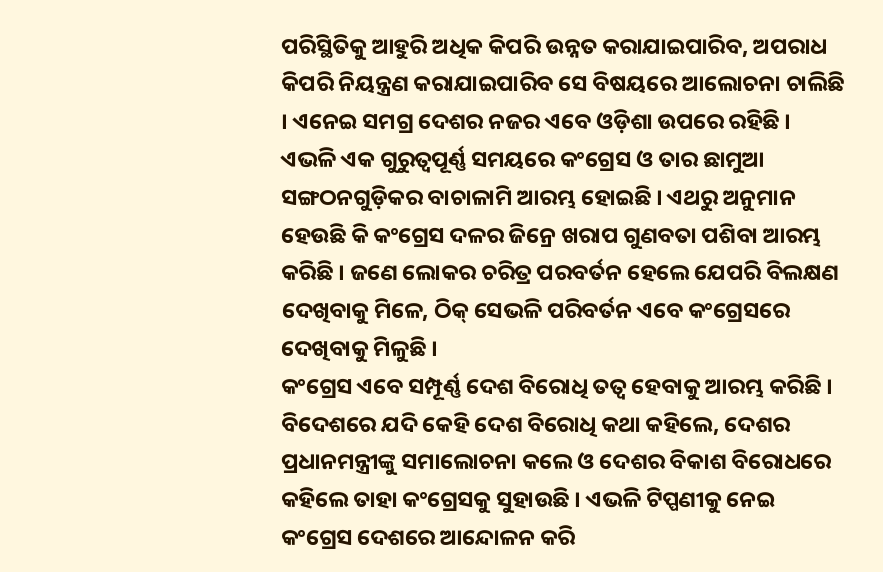ପରିସ୍ଥିତିକୁ ଆହୁରି ଅଧିକ କିପରି ଉନ୍ନତ କରାଯାଇପାରିବ, ଅପରାଧ କିପରି ନିୟନ୍ତ୍ରଣ କରାଯାଇପାରିବ ସେ ବିଷୟରେ ଆଲୋଚନା ଚାଲିଛି । ଏନେଇ ସମଗ୍ର ଦେଶର ନଜର ଏବେ ଓଡ଼ିଶା ଉପରେ ରହିଛି । ଏଭଳି ଏକ ଗୁରୁତ୍ୱପୂର୍ଣ୍ଣ ସମୟରେ କଂଗ୍ରେସ ଓ ତାର ଛାମୁଆ ସଙ୍ଗଠନଗୁଡ଼ିକର ବାଚାଳାମି ଆରମ୍ଭ ହୋଇଛି । ଏଥରୁ ଅନୁମାନ ହେଉଛି କି କଂଗ୍ରେସ ଦଳର ଜିନ୍ରେ ଖରାପ ଗୁଣବତା ପଶିବା ଆରମ୍ଭ କରିଛି । ଜଣେ ଲୋକର ଚରିତ୍ର ପରବର୍ତନ ହେଲେ ଯେପରି ବିଲକ୍ଷଣ ଦେଖିବାକୁ ମିଳେ, ଠିକ୍ ସେଭଳି ପରିବର୍ତନ ଏବେ କଂଗ୍ରେସରେ ଦେଖିବାକୁ ମିଳୁଛି ।
କଂଗ୍ରେସ ଏବେ ସମ୍ପୂର୍ଣ୍ଣ ଦେଶ ବିରୋଧି ତତ୍ୱ ହେବାକୁ ଆରମ୍ଭ କରିଛି । ବିଦେଶରେ ଯଦି କେହି ଦେଶ ବିରୋଧି କଥା କହିଲେ, ଦେଶର ପ୍ରଧାନମନ୍ତ୍ରୀଙ୍କୁ ସମାଲୋଚନା କଲେ ଓ ଦେଶର ବିକାଶ ବିରୋଧରେ କହିଲେ ତାହା କଂଗ୍ରେସକୁ ସୁହାଉଛି । ଏଭଳି ଟିପ୍ପଣୀକୁ ନେଇ କଂଗ୍ରେସ ଦେଶରେ ଆନ୍ଦୋଳନ କରି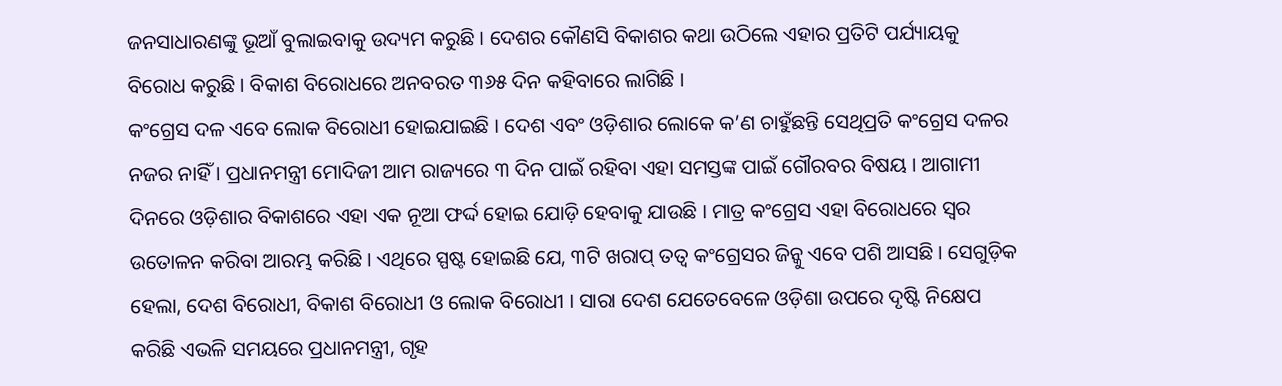ଜନସାଧାରଣଙ୍କୁ ଭୂଆଁ ବୁଲାଇବାକୁ ଉଦ୍ୟମ କରୁଛି । ଦେଶର କୌଣସି ବିକାଶର କଥା ଉଠିଲେ ଏହାର ପ୍ରତିଟି ପର୍ଯ୍ୟାୟକୁ ବିରୋଧ କରୁଛି । ବିକାଶ ବିରୋଧରେ ଅନବରତ ୩୬୫ ଦିନ କହିବାରେ ଲାଗିଛି ।
କଂଗ୍ରେସ ଦଳ ଏବେ ଲୋକ ବିରୋଧୀ ହୋଇଯାଇଛି । ଦେଶ ଏବଂ ଓଡ଼ିଶାର ଲୋକେ କ’ଣ ଚାହୁଁଛନ୍ତି ସେଥିପ୍ରତି କଂଗ୍ରେସ ଦଳର ନଜର ନାହିଁ । ପ୍ରଧାନମନ୍ତ୍ରୀ ମୋଦିଜୀ ଆମ ରାଜ୍ୟରେ ୩ ଦିନ ପାଇଁ ରହିବା ଏହା ସମସ୍ତଙ୍କ ପାଇଁ ଗୌରବର ବିଷୟ । ଆଗାମୀ ଦିନରେ ଓଡ଼ିଶାର ବିକାଶରେ ଏହା ଏକ ନୂଆ ଫର୍ଦ୍ଦ ହୋଇ ଯୋଡ଼ି ହେବାକୁ ଯାଉଛି । ମାତ୍ର କଂଗ୍ରେସ ଏହା ବିରୋଧରେ ସ୍ୱର ଉତୋଳନ କରିବା ଆରମ୍ଭ କରିଛି । ଏଥିରେ ସ୍ପଷ୍ଟ ହୋଇଛି ଯେ, ୩ଟି ଖରାପ୍ ତତ୍ୱ କଂଗ୍ରେସର ଜିନ୍କୁ ଏବେ ପଶି ଆସଛି । ସେଗୁଡ଼ିକ ହେଲା, ଦେଶ ବିରୋଧୀ, ବିକାଶ ବିରୋଧୀ ଓ ଲୋକ ବିରୋଧୀ । ସାରା ଦେଶ ଯେତେବେଳେ ଓଡ଼ିଶା ଉପରେ ଦୃଷ୍ଟି ନିକ୍ଷେପ କରିଛି ଏଭଳି ସମୟରେ ପ୍ରଧାନମନ୍ତ୍ରୀ, ଗୃହ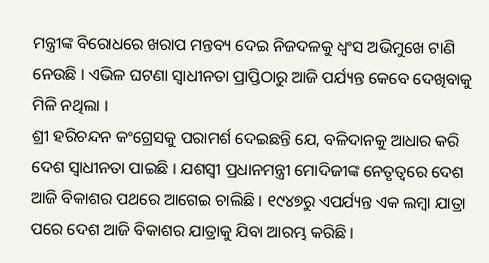ମନ୍ତ୍ରୀଙ୍କ ବିରୋଧରେ ଖରାପ ମନ୍ତବ୍ୟ ଦେଇ ନିଜଦଳକୁ ଧ୍ୱଂସ ଅଭିମୁଖେ ଟାଣି ନେଉଛି । ଏଭିଳ ଘଟଣା ସ୍ୱାଧୀନତା ପ୍ରାପ୍ତିଠାରୁ ଆଜି ପର୍ଯ୍ୟନ୍ତ କେବେ ଦେଖିବାକୁ ମିଳି ନଥିଲା ।
ଶ୍ରୀ ହରିଚନ୍ଦନ କଂଗ୍ରେସକୁ ପରାମର୍ଶ ଦେଇଛନ୍ତି ଯେ, ବଳିଦାନକୁ ଆଧାର କରି ଦେଶ ସ୍ୱାଧୀନତା ପାଇଛି । ଯଶସ୍ୱୀ ପ୍ରଧାନମନ୍ତ୍ରୀ ମୋଦିଜୀଙ୍କ ନେତୃତ୍ୱରେ ଦେଶ ଆଜି ବିକାଶର ପଥରେ ଆଗେଇ ଚାଲିଛି । ୧୯୪୭ରୁ ଏପର୍ଯ୍ୟନ୍ତ ଏକ ଲମ୍ବା ଯାତ୍ରା ପରେ ଦେଶ ଆଜି ବିକାଶର ଯାତ୍ରାକୁ ଯିବା ଆରମ୍ଭ କରିଛି ।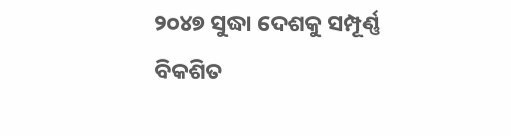୨୦୪୭ ସୁଦ୍ଧା ଦେଶକୁ ସମ୍ପୂର୍ଣ୍ଣ ବିକଶିତ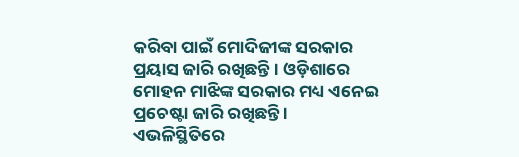କରିବା ପାଇଁ ମୋଦିଜୀଙ୍କ ସରକାର ପ୍ରୟାସ ଜାରି ରଖିଛନ୍ତି । ଓଡ଼ିଶାରେ ମୋହନ ମାଝିଙ୍କ ସରକାର ମଧ୍ୟ ଏନେଇ ପ୍ରଚେଷ୍ଟା ଜାରି ରଖିଛନ୍ତି ।
ଏଭଳିସ୍ଥିତିରେ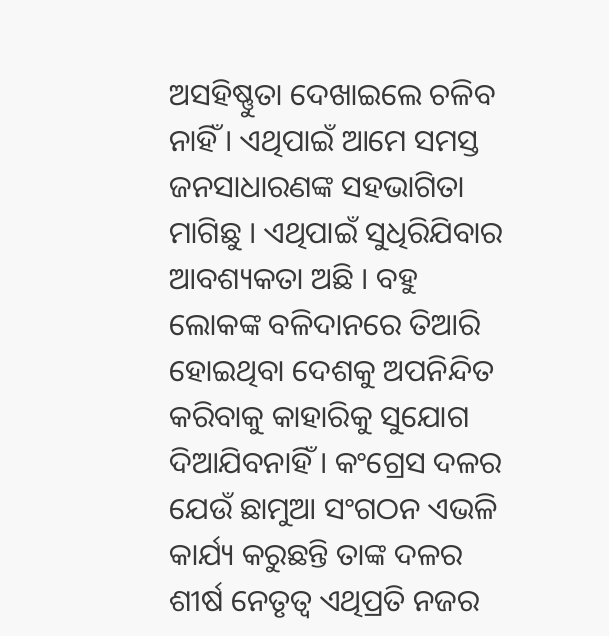ଅସହିଷ୍ଣୁତା ଦେଖାଇଲେ ଚଳିବ ନାହିଁ । ଏଥିପାଇଁ ଆମେ ସମସ୍ତ ଜନସାଧାରଣଙ୍କ ସହଭାଗିତା ମାଗିଛୁ । ଏଥିପାଇଁ ସୁଧିରିଯିବାର ଆବଶ୍ୟକତା ଅଛି । ବହୁ ଲୋକଙ୍କ ବଳିଦାନରେ ତିଆରି ହୋଇଥିବା ଦେଶକୁ ଅପନିନ୍ଦିତ କରିବାକୁ କାହାରିକୁ ସୁଯୋଗ ଦିଆଯିବନାହିଁ । କଂଗ୍ରେସ ଦଳର ଯେଉଁ ଛାମୁଆ ସଂଗଠନ ଏଭଳି କାର୍ଯ୍ୟ କରୁଛନ୍ତି ତାଙ୍କ ଦଳର ଶୀର୍ଷ ନେତୃତ୍ୱ ଏଥିପ୍ରତି ନଜର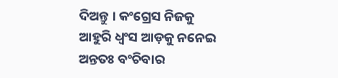ଦିଅନ୍ତୁ । କଂଗ୍ରେସ ନିଜକୁ ଆହୁରି ଧ୍ୱଂସ ଆଡ଼କୁ ନନେଇ ଅନ୍ତତଃ ବଂଚିବାର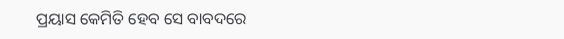ପ୍ରୟାସ କେମିତି ହେବ ସେ ବାବଦରେ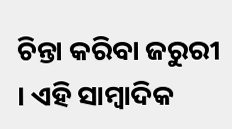ଚିନ୍ତା କରିବା ଜରୁରୀ । ଏହି ସାମ୍ବାଦିକ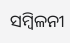ସମ୍ବିଳନୀ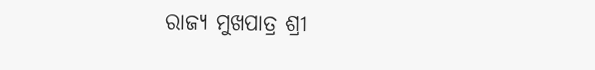ରାଜ୍ୟ ମୁଖପାତ୍ର ଶ୍ରୀ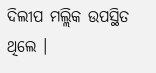ଦିଲୀପ ମଲ୍ଲିକ ଉପସ୍ଥିତ ଥିଲେ ।